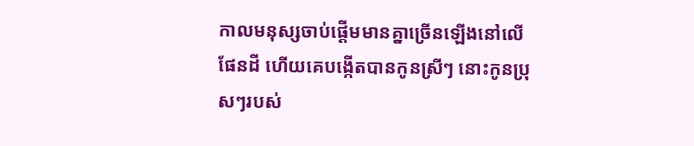កាលមនុស្សចាប់ផ្តើមមានគ្នាច្រើនឡើងនៅលើផែនដី ហើយគេបង្កើតបានកូនស្រីៗ នោះកូនប្រុសៗរបស់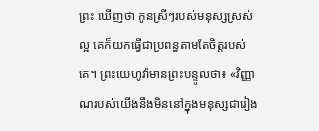ព្រះ ឃើញថា កូនស្រីៗរបស់មនុស្សស្រស់ល្អ គេក៏យកធ្វើជាប្រពន្ធតាមតែចិត្តរបស់គេ។ ព្រះយេហូវ៉ាមានព្រះបន្ទូលថា៖ «វិញ្ញាណរបស់យើងនឹងមិននៅក្នុងមនុស្សជារៀង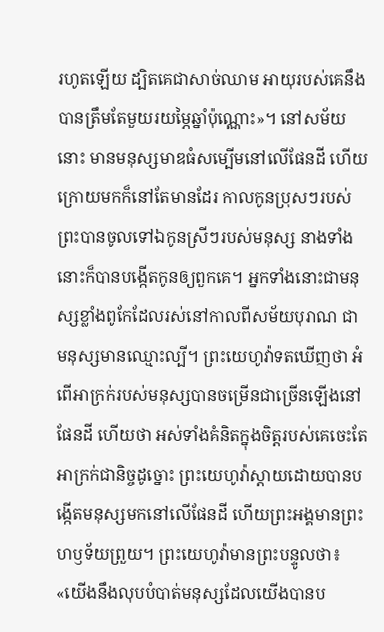រហូតឡើយ ដ្បិតគេជាសាច់ឈាម អាយុរបស់គេនឹងបានត្រឹមតែមួយរយម្ភៃឆ្នាំប៉ុណ្ណោះ»។ នៅសម័យនោះ មានមនុស្សមាឌធំសម្បើមនៅលើផែនដី ហើយក្រោយមកក៏នៅតែមានដែរ កាលកូនប្រុសៗរបស់ព្រះបានចូលទៅឯកូនស្រីៗរបស់មនុស្ស នាងទាំងនោះក៏បានបង្កើតកូនឲ្យពួកគេ។ អ្នកទាំងនោះជាមនុស្សខ្លាំងពូកែដែលរស់នៅកាលពីសម័យបុរាណ ជាមនុស្សមានឈ្មោះល្បី។ ព្រះយេហូវ៉ាទតឃើញថា អំពើអាក្រក់របស់មនុស្សបានចម្រើនជាច្រើនឡើងនៅផែនដី ហើយថា អស់ទាំងគំនិតក្នុងចិត្តរបស់គេចេះតែអាក្រក់ជានិច្ចដូច្នោះ ព្រះយេហូវ៉ាស្តាយដោយបានបង្កើតមនុស្សមកនៅលើផែនដី ហើយព្រះអង្គមានព្រះហឫទ័យព្រួយ។ ព្រះយេហូវ៉ាមានព្រះបន្ទូលថា៖ «យើងនឹងលុបបំបាត់មនុស្សដែលយើងបានប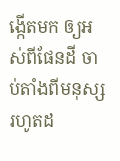ង្កើតមក ឲ្យអស់ពីផែនដី ចាប់តាំងពីមនុស្សរហូតដ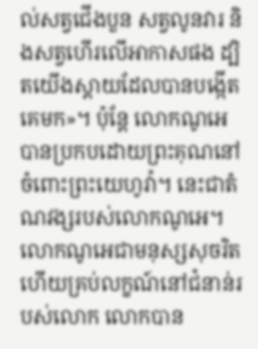ល់សត្វជើងបួន សត្វលូនវារ និងសត្វហើរលើអាកាសផង ដ្បិតយើងស្តាយដែលបានបង្កើតគេមក»។ ប៉ុន្តែ លោកណូអេ បានប្រកបដោយព្រះគុណនៅចំពោះព្រះយេហូវ៉ា។ នេះជាតំណវង្សរបស់លោកណូអេ។ លោកណូអេជាមនុស្សសុចរិត ហើយគ្រប់លក្ខណ៍នៅជំនាន់របស់លោក លោកបាន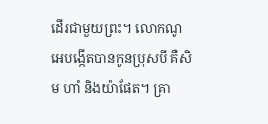ដើរជាមួយព្រះ។ លោកណូអេបង្កើតបានកូនប្រុសបី គឺសិម ហាំ និងយ៉ាផែត។ គ្រា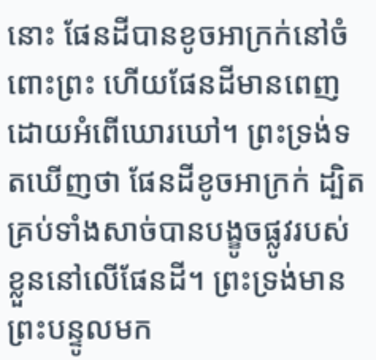នោះ ផែនដីបានខូចអាក្រក់នៅចំពោះព្រះ ហើយផែនដីមានពេញដោយអំពើឃោរឃៅ។ ព្រះទ្រង់ទតឃើញថា ផែនដីខូចអាក្រក់ ដ្បិតគ្រប់ទាំងសាច់បានបង្ខូចផ្លូវរបស់ខ្លួននៅលើផែនដី។ ព្រះទ្រង់មានព្រះបន្ទូលមក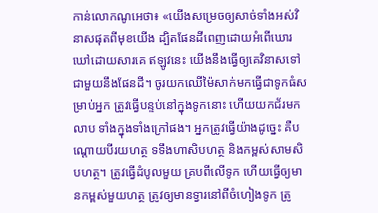កាន់លោកណូអេថា៖ «យើងសម្រេចឲ្យសាច់ទាំងអស់វិនាសផុតពីមុខយើង ដ្បិតផែនដីពេញដោយអំពើឃោរឃៅដោយសារគេ ឥឡូវនេះ យើងនឹងធ្វើឲ្យគេវិនាសទៅជាមួយនឹងផែនដី។ ចូរយកឈើម៉ៃសាក់មកធ្វើជាទូកធំសម្រាប់អ្នក ត្រូវធ្វើបន្ទប់នៅក្នុងទូកនោះ ហើយយកជ័រមកលាប ទាំងក្នុងទាំងក្រៅផង។ អ្នកត្រូវធ្វើយ៉ាងដូច្នេះ គឺបណ្តោយបីរយហត្ថ ទទឹងហាសិបហត្ថ និងកម្ពស់សាមសិបហត្ថ។ ត្រូវធ្វើដំបូលមួយ គ្របពីលើទូក ហើយធ្វើឲ្យមានកម្ពស់មួយហត្ថ ត្រូវឲ្យមានទ្វារនៅពីចំហៀងទូក ត្រូ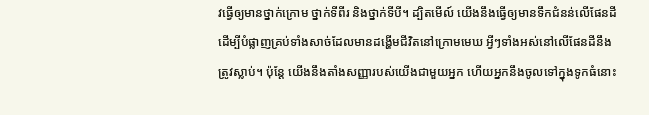វធ្វើឲ្យមានថ្នាក់ក្រោម ថ្នាក់ទីពីរ និងថ្នាក់ទីបី។ ដ្បិតមើល៍ យើងនឹងធ្វើឲ្យមានទឹកជំនន់លើផែនដី ដើម្បីបំផ្លាញគ្រប់ទាំងសាច់ដែលមានដង្ហើមជីវិតនៅក្រោមមេឃ អ្វីៗទាំងអស់នៅលើផែនដីនឹងត្រូវស្លាប់។ ប៉ុន្ដែ យើងនឹងតាំងសញ្ញារបស់យើងជាមួយអ្នក ហើយអ្នកនឹងចូលទៅក្នុងទូកធំនោះ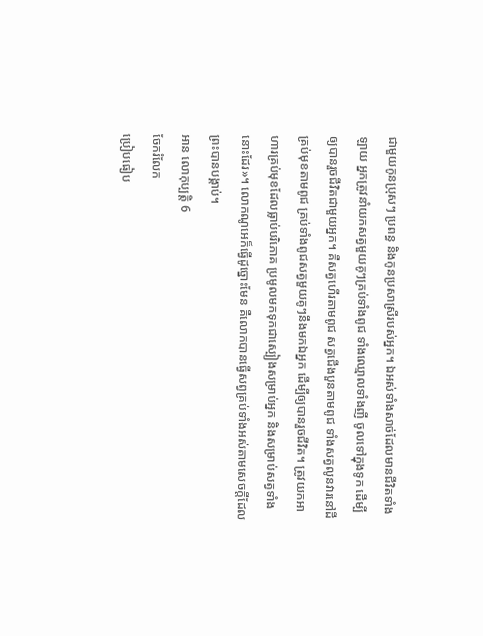ជាមួយកូនប្រុសៗ ប្រពន្ធ និងកូនប្រសាស្រីរបស់អ្នក។ ឯអស់ទាំងសាច់ដែលមានជីវិតទាំងឡាយ អ្នកត្រូវនាំយកសត្វមួយគូៗគ្រប់ទាំងពូជ ទាំងឈ្មោលទាំងញី ចូលទៅក្នុងទូក ដើម្បីឲ្យបានរួចជីវិតជាមួយអ្នក។ គឺសត្វហើរតាមពូជ សត្វជើងបួនតាមពូជ ទាំងសត្វលូនវារនៅដីគ្រប់មុខតាមពូជ គ្រប់ទាំងពូជសត្វមួយគូៗនឹងមកឯអ្នក ដើម្បីឲ្យបានរួចជីវិត។ ត្រូវយកអាហារគ្រប់មុខដែលធ្លាប់បរិភោគ ប្រមូលមកទុកជាស្បៀងសម្រាប់អ្នក និងសម្រាប់សត្វទាំងនោះដែរ»។ លោកណូអេក៏ធ្វើដូច្នោះមែន គឺលោកបានធ្វើសព្វគ្រប់ទាំងអស់តាមសេចក្ដីដែលព្រះបានបង្គាប់។
អាន លោកុប្បត្តិ 6
ចែករំលែក
ប្រៀបធៀប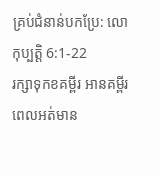គ្រប់ជំនាន់បកប្រែ: លោកុប្បត្តិ 6:1-22
រក្សាទុកខគម្ពីរ អានគម្ពីរពេលអត់មាន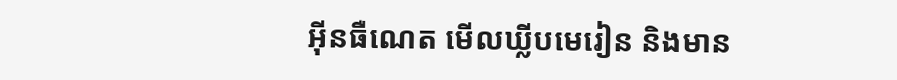អ៊ីនធឺណេត មើលឃ្លីបមេរៀន និងមាន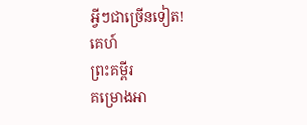អ្វីៗជាច្រើនទៀត!
គេហ៍
ព្រះគម្ពីរ
គម្រោងអា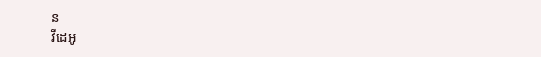ន
វីដេអូ